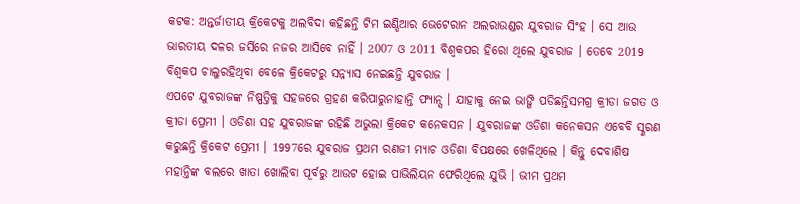କଟକ: ଅନ୍ତର୍ଜାତୀୟ କ୍ରିକେଟକୁ ଅଲବିଦା କହିଛନ୍ତି ଟିମ ଇଣ୍ଡିଆର ଭେଟେରାନ ଅଲରାଉଣ୍ଡର ଯୁବରାଜ ସିଂହ । ସେ ଆଉ ଭାରତୀୟ ଦଳର ଜର୍ସିରେ ନଜର ଆସିବେ ନାହିଁ । 2007 ଓ 2011 ବିଶ୍ବକପର ହିରୋ ଥିଲେ ଯୁବରାଜ । ତେବେ 2019 ବିଶ୍ବକପ ଚାଲୁରହିଥିବା ବେଳେ କ୍ରିକେଟରୁ ସନ୍ନ୍ୟାସ ନେଇଛନ୍ତି ଯୁବରାଜ ।
ଏପଟେ ଯୁବରାଜଙ୍କ ନିଷ୍ପତ୍ତିକୁ ସହଜରେ ଗ୍ରହଣ କରିପାରୁନାହାନ୍ତି ଫ୍ୟାନ୍ସ । ଯାହାକୁ ନେଇ ଭାଙ୍ଗି ପଡିଛନ୍ତିସମଗ୍ର କ୍ରୀଡା ଜଗତ ଓ କ୍ରୀଡା ପ୍ରେମୀ । ଓଡିଶା ସହ ଯୁବରାଜଙ୍କ ରହିଛି ଅଭୁଲା କ୍ରିକେଟ କନେକସନ । ଯୁବରାଜଙ୍କ ଓଡିଶା କନେକସନ ଏବେବି ସ୍ଣରଣ କରୁଛନ୍ତି କ୍ରିକେଟ ପ୍ରେମୀ । 1997ରେ ଯୁବରାଜ ପ୍ରଥମ ରଣଜୀ ମ୍ୟାଚ ଓଡିଶା ବିପକ୍ଷରେ ଖେଳିଥିଲେ । କିନ୍ତୁ ଦେବାଶିଷ ମହାନ୍ତିଙ୍କ ବଲରେ ଖାତା ଖୋଲିବା ପୂର୍ବରୁ ଆଉଟ ହୋଇ ପାଭିଲିୟନ ଫେରିଥିଲେ ଯୁଭି । ଭୀମ ପ୍ରଥମ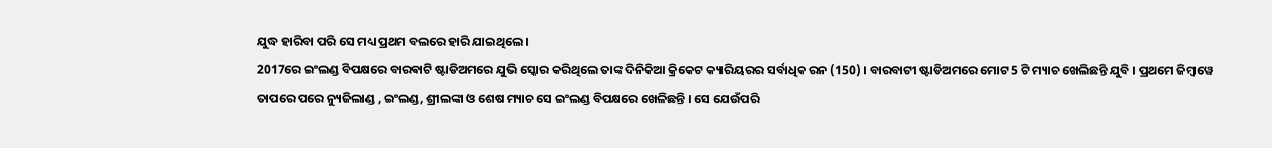ଯୁଦ୍ଧ ହାରିବା ପରି ସେ ମଧ୍ୟ ପ୍ରଥମ ବଲରେ ହାରି ଯାଇଥିଲେ ।
2017ରେ ଇଂଲଣ୍ଡ ବିପକ୍ଷରେ ବାରଵାଟି ଷ୍ଟାଡିଅମରେ ଯୁଭି ସ୍କୋର କରିଥିଲେ ତାଙ୍କ ଦିନିକିଆ କ୍ରିକେଟ କ୍ୟାରିୟରର ସର୍ବାଧିକ ରନ (150) । ବାରବାଟୀ ଷ୍ଟାଡିଅମରେ ମୋଟ 5 ଟି ମ୍ୟାଚ ଖେଲିଛନ୍ତି ଯୁବି । ପ୍ରଥମେ ଜିମ୍ବାୱେ ତାପରେ ପରେ ନ୍ୟୁଜିଲାଣ୍ଡ , ଇଂଲଣ୍ଡ, ଶ୍ରୀଲଙ୍କା ଓ ଶେଷ ମ୍ୟାଚ ସେ ଇଂଲଣ୍ଡ ବିପକ୍ଷରେ ଖେଳିଛନ୍ତି । ସେ ଯେଉଁପରି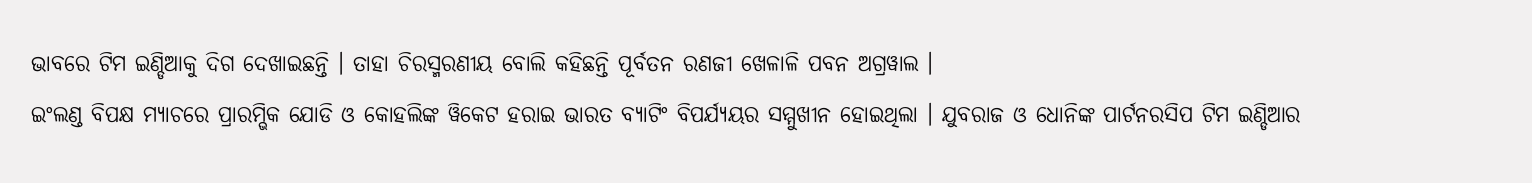ଭାବରେ ଟିମ ଇଣ୍ଡିଆକୁ ଦିଗ ଦେଖାଇଛନ୍ତି । ତାହା ଚିରସ୍ମରଣୀୟ ବୋଲି କହିଛନ୍ତି ପୂର୍ବତନ ରଣଜୀ ଖେଳାଳି ପବନ ଅଗ୍ରୱାଲ ।
ଇଂଲଣ୍ଡ ବିପକ୍ଷ ମ୍ୟାଚରେ ପ୍ରାରମ୍ଭିକ ଯୋଡି ଓ କୋହଲିଙ୍କ ୱିକେଟ ହରାଇ ଭାରତ ବ୍ୟାଟିଂ ବିପର୍ଯ୍ୟୟର ସମ୍ମୁଖୀନ ହୋଇଥିଲା । ଯୁବରାଜ ଓ ଧୋନିଙ୍କ ପାର୍ଟନରସିପ ଟିମ ଇଣ୍ଡିଆର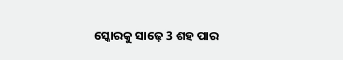ସ୍କୋରକୁ ସାଢ଼େ 3 ଶହ ପାର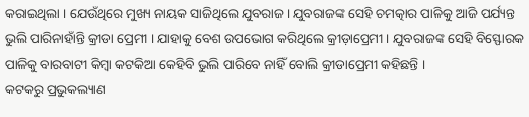କରାଇଥିଲା । ଯେଉଁଥିରେ ମୁଖ୍ୟ ନାୟକ ସାଜିଥିଲେ ଯୁବରାଜ । ଯୁବରାଜଙ୍କ ସେହି ଚମତ୍କାର ପାଳିକୁ ଆଜି ପର୍ଯ୍ୟନ୍ତ ଭୁଲି ପାରିନାହାଁନ୍ତି କ୍ରୀଡା ପ୍ରେମୀ । ଯାହାକୁ ବେଶ ଉପଭୋଗ କରିଥିଲେ କ୍ରୀଡ଼ାପ୍ରେମୀ । ଯୁବରାଜଙ୍କ ସେହି ବିସ୍ଫୋରକ ପାଳିକୁ ବାରବାଟୀ କିମ୍ବା କଟକିଆ କେହିବି ଭୁଲି ପାରିବେ ନାହିଁ ବୋଲି କ୍ରୀଡାପ୍ରେମୀ କହିଛନ୍ତି ।
କଟକରୁ ପ୍ରଭୁକଲ୍ୟାଣ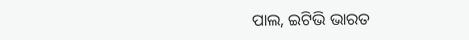ପାଲ, ଇଟିଭି ଭାରତ